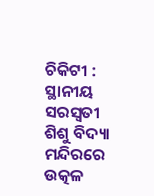ଚିକିଟୀ : ସ୍ଥାନୀୟ ସରସ୍ବତୀ ଶିଶୁ ବିଦ୍ୟା ମନ୍ଦିରରେ ଉତ୍କଳ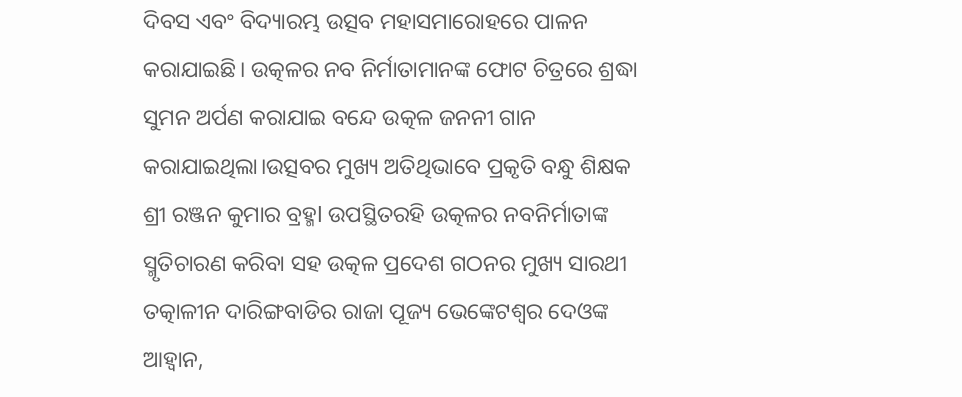ଦିବସ ଏବଂ ବିଦ୍ୟାରମ୍ଭ ଉତ୍ସବ ମହାସମାରୋହରେ ପାଳନ କରାଯାଇଛି। ଉତ୍କଳର ନବ ନିର୍ମାତାମାନଙ୍କ ଫୋଟ ଚିତ୍ରରେ ଶ୍ରଦ୍ଧା ସୁମନ ଅର୍ପଣ କରାଯାଇ ବନ୍ଦେ ଉତ୍କଳ ଜନନୀ ଗାନ କରାଯାଇଥିଲା।ଉତ୍ସବର ମୁଖ୍ୟ ଅତିଥିଭାବେ ପ୍ରକୃତି ବନ୍ଧୁ ଶିକ୍ଷକ ଶ୍ରୀ ରଞ୍ଜନ କୁମାର ବ୍ରହ୍ମl ଉପସ୍ଥିତରହି ଉତ୍କଳର ନବନିର୍ମାତାଙ୍କ ସ୍ମୃତିଚାରଣ କରିବା ସହ ଉତ୍କଳ ପ୍ରଦେଶ ଗଠନର ମୁଖ୍ୟ ସାରଥୀ ତତ୍କାଳୀନ ଦାରିଙ୍ଗବାଡିର ରାଜା ପୂଜ୍ୟ ଭେଙ୍କେଟଶ୍ୱର ଦେଓଙ୍କ ଆହ୍ୱାନ,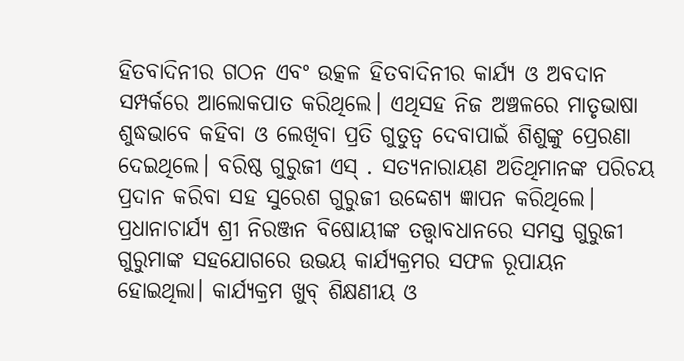ହିତବାଦିନୀର ଗଠନ ଏବଂ ଉତ୍କଳ ହିତବାଦିନୀର କାର୍ଯ୍ୟ ଓ ଅବଦାନ ସମ୍ପର୍କରେ ଆଲୋକପାତ କରିଥିଲେ। ଏଥିସହ ନିଜ ଅଞ୍ଚଳରେ ମାତୃଭାଷା ଶୁଦ୍ଧଭାବେ କହିବା ଓ ଲେଖିବା ପ୍ରତି ଗୁତୁତ୍ୱ ଦେବାପାଇଁ ଶିଶୁଙ୍କୁ ପ୍ରେରଣା ଦେଇଥିଲେ। ବରିଷ୍ଠ ଗୁରୁଜୀ ଏସ୍ . ସତ୍ୟନାରାୟଣ ଅତିଥିମାନଙ୍କ ପରିଚୟ ପ୍ରଦାନ କରିବା ସହ ସୁରେଶ ଗୁରୁଜୀ ଉଦ୍ଦେଶ୍ୟ ଜ୍ଞାପନ କରିଥିଲେ। ପ୍ରଧାନାଚାର୍ଯ୍ୟ ଶ୍ରୀ ନିରଞ୍ଜନ ବିଷୋୟୀଙ୍କ ତତ୍ତ୍ଵାବଧାନରେ ସମସ୍ତ ଗୁରୁଜୀ ଗୁରୁମାଙ୍କ ସହଯୋଗରେ ଉଭୟ କାର୍ଯ୍ୟକ୍ରମର ସଫଳ ରୂପାୟନ ହୋଇଥିଲା। କାର୍ଯ୍ୟକ୍ରମ ଖୁବ୍ ଶିକ୍ଷଣୀୟ ଓ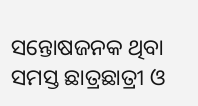ସନ୍ତୋଷଜନକ ଥିବା ସମସ୍ତ ଛାତ୍ରଛାତ୍ରୀ ଓ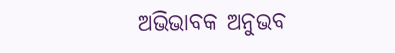ଅଭିଭାବକ ଅନୁଭବ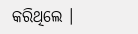କରିଥିଲେ ।